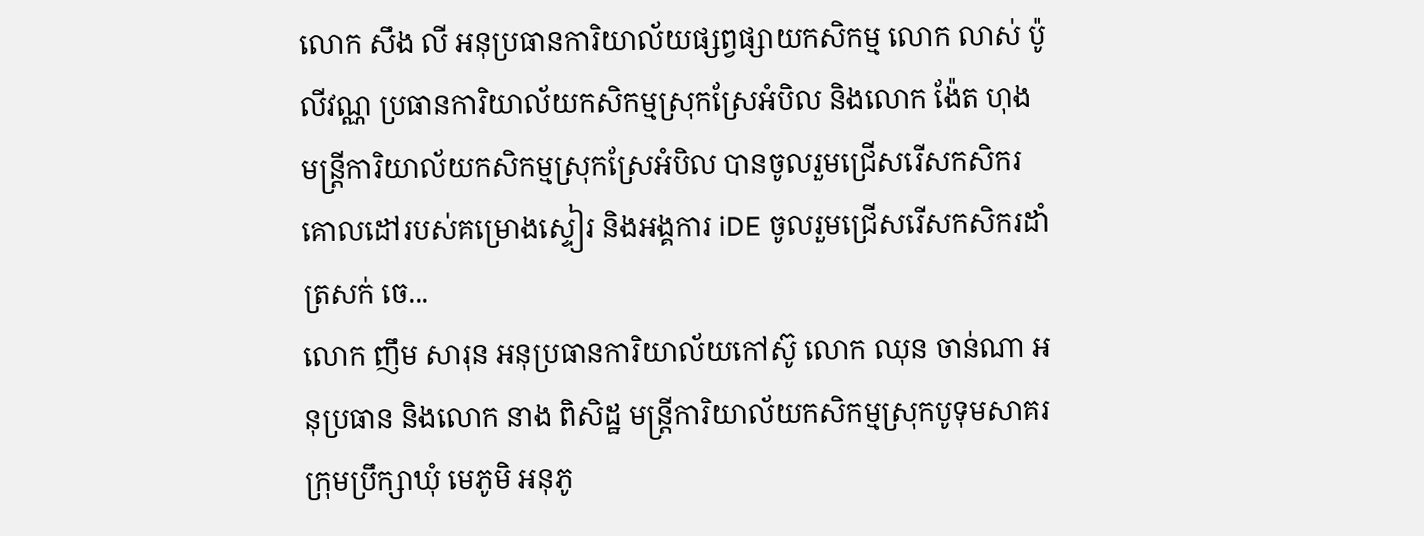លោក សឹង លី អនុប្រធានការិយាល័យផ្សព្វផ្សាយកសិកម្ម លោក លាស់ ប៉ូលីវណ្ណ ប្រធានការិយាល័យកសិកម្មស្រុកស្រែអំបិល និងលោក ង៉ែត ហុង មន្រ្តីការិយាល័យកសិកម្មស្រុកស្រែអំបិល បានចូលរួមជ្រើសរើសកសិករគោលដៅរបស់គម្រោងស្ទៀរ និងអង្គការ iDE ចូលរួមជ្រើសរើសកសិករដាំត្រសក់ ចេ...
លោក ញឹម សារុន អនុប្រធានការិយាល័យកៅស៊ូ លោក ឈុន ចាន់ណា អនុប្រធាន និងលោក នាង ពិសិដ្ឋ មន្រ្តីការិយាល័យកសិកម្មស្រុកបូទុមសាគរ ក្រុមប្រឹក្សាឃុំ មេភូមិ អនុភូ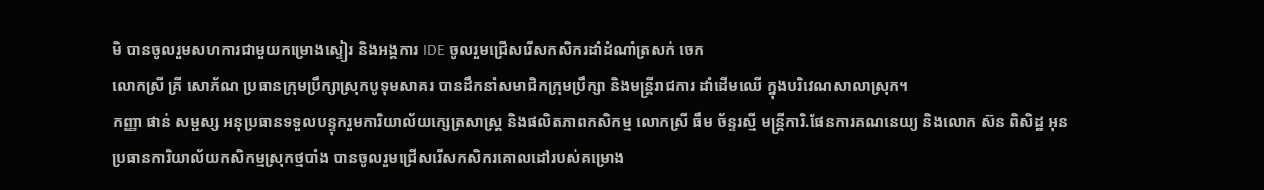មិ បានចូលរួមសហការជាមួយកម្រោងស្ទៀរ និងអង្គការ IDE ចូលរួមជ្រើសរើសកសិករដាំដំណាំត្រសក់ ចេក
លោកស្រី គ្រី សោភ័ណ ប្រធានក្រុមប្រឹក្សាស្រុកបូទុមសាគរ បានដឹកនាំសមាជិកក្រុមប្រឹក្សា និងមន្រ្តីរាជការ ដាំដើមឈើ ក្នុងបរិវេណសាលាស្រុក។
កញ្ញា ផាន់ សម្ផស្ស អនុប្រធានទទួលបន្ទុករួមការិយាល័យក្សេត្រសាស្រ្ត និងផលិតភាពកសិកម្ម លោកស្រី ធឹម ច័ន្ទរស្មី មន្ត្រីការិ.ផែនការគណនេយ្យ និងលោក ស៊ន ពិសិដ្ឋ អុនប្រធានការិយាល័យកសិកម្មស្រុកថ្មបាំង បានចូលរួមជ្រើសរើសកសិករគោលដៅរបស់គម្រោង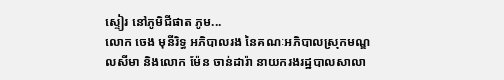ស្ទៀរ នៅភូមិជីផាត ភូម...
លោក ចេង មុនីរិទ្ធ អភិបាលរង នៃគណៈអភិបាលស្រុកមណ្ឌលសីមា និងលោក ម៉ែន ចាន់ដារ៉ា នាយករងរដ្ឋបាលសាលា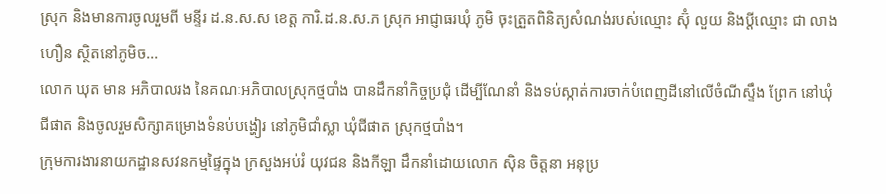ស្រុក និងមានការចូលរួមពី មន្ទីរ ដ.ន.ស.ស ខេត្ត ការិ.ដ.ន.ស.ភ ស្រុក អាជ្ញាធរឃុំ ភូមិ ចុះត្រួតពិនិត្យសំណង់របស់ឈ្មោះ ស៊ុំ លួយ និងប្ដីឈ្មោះ ជា លាងហឿន ស្ថិតនៅភូមិច...
លោក ឃុត មាន អភិបាលរង នៃគណៈអភិបាលស្រុកថ្មបាំង បានដឹកនាំកិច្ចប្រជុំ ដើម្បីណែនាំ និងទប់ស្កាត់ការចាក់បំពេញដីនៅលើចំណីស្ទឹង ព្រែក នៅឃុំជីផាត និងចូលរួមសិក្សាគម្រោងទំនប់បង្ហៀរ នៅភូមិជាំស្លា ឃុំជីផាត ស្រុកថ្មបាំង។
ក្រុមការងារនាយកដ្ឋានសវនកម្មផ្ទៃក្នុង ក្រសួងអប់រំ យុវជន និងកីឡា ដឹកនាំដោយលោក ស៊ិន ចិត្តនា អនុប្រ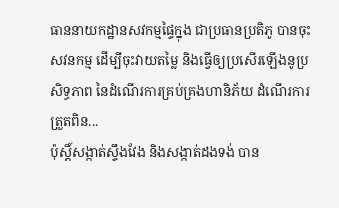ធាននាយកដ្ឋានសវកម្មផ្ទៃក្នុង ជាប្រធានប្រតិភូ បានចុះសវនកម្ម ដើម្បីចុះវាយតម្លៃ និងធ្វើឲ្យប្រសើរឡើងនូប្រសិទ្ធភាព នៃដំណើរការគ្រប់គ្រងហានិភ័យ ដំណើរការត្រួតពិន...
ប៉ុស្ដិ៍សង្កាត់ស្ទឹងវែង និងសង្កាត់ដងទង់ បាន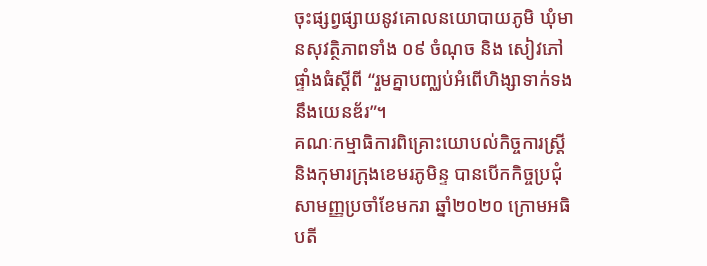ចុះផ្សព្វផ្សាយនូវគោលនយោបាយភូមិ ឃុំមានសុវត្ថិភាពទាំង ០៩ ចំណុច និង សៀវភៅផ្ទាំងធំស្តីពី “រួមគ្នាបញ្ឈប់អំពើហិង្សាទាក់ទងនឹងយេនឌ័រ”។
គណៈកម្មាធិការពិគ្រោះយោបល់កិច្ចការស្រ្តី និងកុមារក្រុងខេមរភូមិន្ទ បានបើកកិច្ចប្រជុំសាមញ្ញប្រចាំខែមករា ឆ្នាំ២០២០ ក្រោមអធិបតី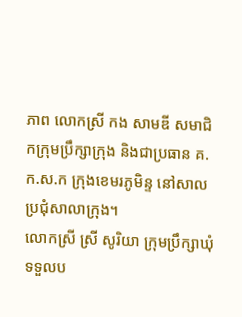ភាព លោកស្រី កង សាមឌី សមាជិកក្រុមប្រឹក្សាក្រុង និងជាប្រធាន គ.ក.ស.ក ក្រុងខេមរភូមិន្ទ នៅសាលប្រជុំសាលាក្រុង។
លោកស្រី ស្រី សូរិយា ក្រុមប្រឹក្សាឃុំ ទទួលប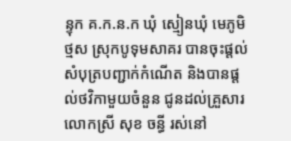ន្ទុក គ.ក.ន.ក ឃុំ ស្មៀនឃុំ មេភូមិថ្មស ស្រុកបូទុមសាគរ បានចុះផ្តល់សំបុត្របញ្ជាក់កំណើត និងបានផ្តល់ថវិកាមួយចំនួន ជូនដល់គ្រួសារ លោកស្រី សុខ ចន្ធី រស់នៅ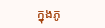ក្នុងភូ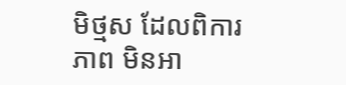មិថ្មស ដែលពិការភាព មិនអា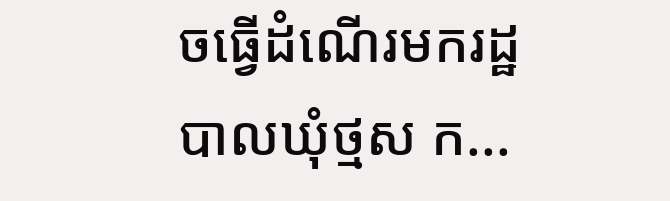ចធ្វើដំណើរមករដ្ឋបាលឃុំថ្មស ក...